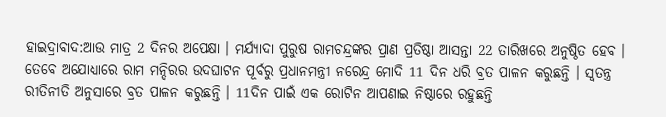ହାଇଦ୍ରାବାଦ:ଆଉ ମାତ୍ର 2 ଦିନର ଅପେକ୍ଷା । ମର୍ଯ୍ୟାଦା ପୁରୁଷ ରାମଚନ୍ଦ୍ରଙ୍କର ପ୍ରାଣ ପ୍ରତିଷ୍ଠା ଆସନ୍ତା 22 ତାରିଖରେ ଅନୁଷ୍ଠିତ ହେବ । ତେବେ ଅଯୋଧ୍ୟାରେ ରାମ ମନ୍ଦିରର ଉଦଘାଟନ ପୂର୍ବରୁ ପ୍ରଧାନମନ୍ତ୍ରୀ ନରେନ୍ଦ୍ର ମୋଦି 11 ଦିନ ଧରି ବ୍ରତ ପାଳନ କରୁଛନ୍ତି । ସ୍ବତନ୍ତ୍ର ରୀତିନୀତି ଅନୁସାରେ ବ୍ରତ ପାଳନ କରୁଛନ୍ତି । 11ଦିନ ପାଇଁ ଏକ ରୋଟିନ ଆପଣାଇ ନିଷ୍ଠାରେ ରହୁଛନ୍ତି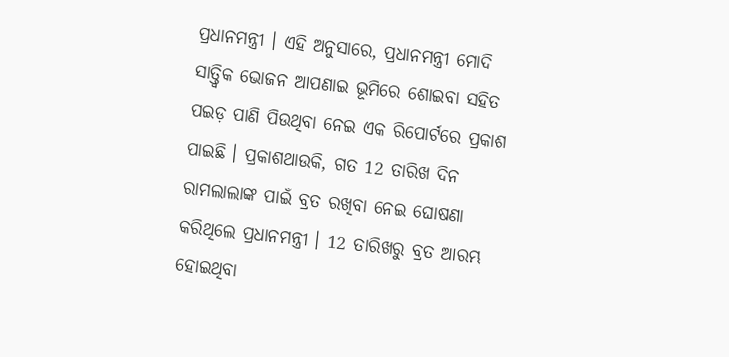ପ୍ରଧାନମନ୍ତ୍ରୀ । ଏହି ଅନୁସାରେ, ପ୍ରଧାନମନ୍ତ୍ରୀ ମୋଦି ସାତ୍ତ୍ବିକ ଭୋଜନ ଆପଣାଇ ଭୂମିରେ ଶୋଇବା ସହିତ ପଇଡ଼ ପାଣି ପିଉଥିବା ନେଇ ଏକ ରିପୋର୍ଟରେ ପ୍ରକାଶ ପାଇଛି । ପ୍ରକାଶଥାଉକି, ଗତ 12 ତାରିଖ ଦିନ ରାମଲାଲାଙ୍କ ପାଇଁ ବ୍ରତ ରଖିବା ନେଇ ଘୋଷଣା କରିଥିଲେ ପ୍ରଧାନମନ୍ତ୍ରୀ । 12 ତାରିଖରୁ ବ୍ରତ ଆରମ୍ଭ ହୋଇଥିବା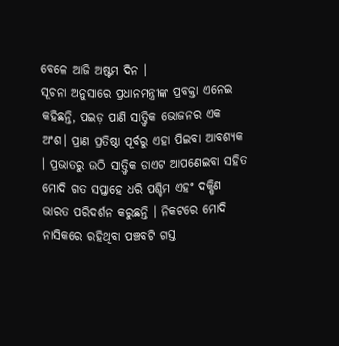ବେଳେ ଆଜି ଅଷ୍ଟମ ଦିନ ।
ସୂଚନା ଅନୁସାରେ ପ୍ରଧାନମନ୍ତ୍ରୀଙ୍କ ପ୍ରବକ୍ତା ଏନେଇ କହିଛନ୍ତି, ପଇଡ଼ ପାଣି ସାତ୍ତ୍ବିକ ଭୋଜନର ଏକ ଅଂଶ। ପ୍ରାଣ ପ୍ରତିଷ୍ଠା ପୂର୍ବରୁ ଏହା ପିଇବା ଆବଶ୍ୟକ । ପ୍ରଭାତରୁ ଉଠି ସାତ୍ତ୍ବିକ ଡାଏଟ ଆପଣେଇବା ସହିତ ମୋଦି ଗତ ସପ୍ତାହେ ଧରି ପଶ୍ଚିମ ଏହଂ ଦକ୍ଷିଣ ଭାରତ ପରିଦର୍ଶନ କରୁଛନ୍ତି । ନିକଟରେ ମୋଦି ନାସିକରେ ରହିଥିବା ପଞ୍ଚବଟି ଗସ୍ତ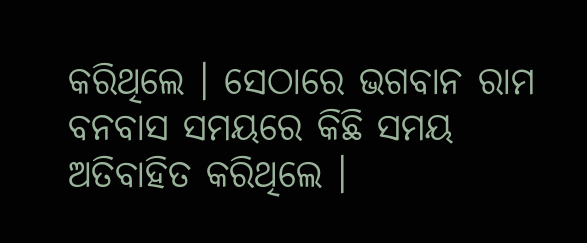କରିଥିଲେ । ସେଠାରେ ଭଗବାନ ରାମ ବନବାସ ସମୟରେ କିଛି ସମୟ ଅତିବାହିତ କରିଥିଲେ ।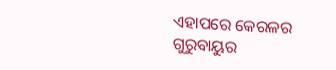ଏହାପରେ କେରଳର ଗୁରୁବାୟୁର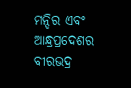ମନ୍ଦିର ଏବଂ ଆନ୍ଧ୍ରପ୍ରଦେଶର ବୀରଭଦ୍ର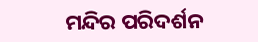ମନ୍ଦିର ପରିଦର୍ଶନ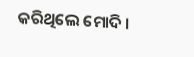କରିଥିଲେ ମୋଦି ।